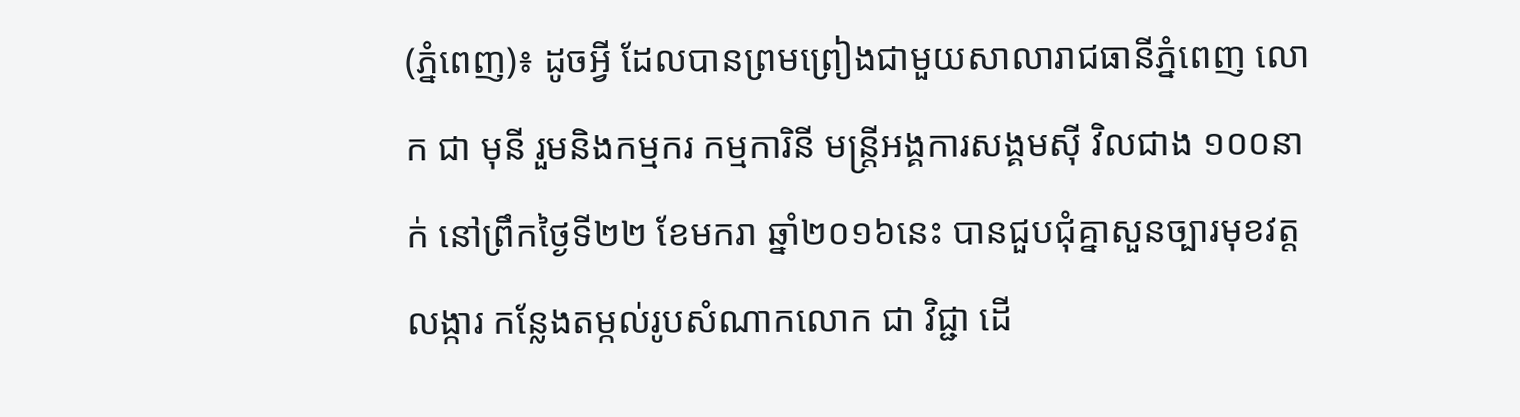(ភ្នំពេញ)៖ ដូចអ្វី ដែលបានព្រមព្រៀងជាមួយសាលារាជធានីភ្នំពេញ លោក ជា មុនី រួមនិងកម្មករ កម្មការិនី មន្រ្តីអង្គការសង្គមស៊ី វិលជាង ១០០នាក់ នៅព្រឹកថ្ងៃទី២២ ខែមករា ឆ្នាំ២០១៦នេះ បានជួបជុំគ្នាសួនច្បារមុខវត្តលង្ការ កន្លែងតម្កល់រូបសំណាកលោក ជា វិជ្ជា ដើ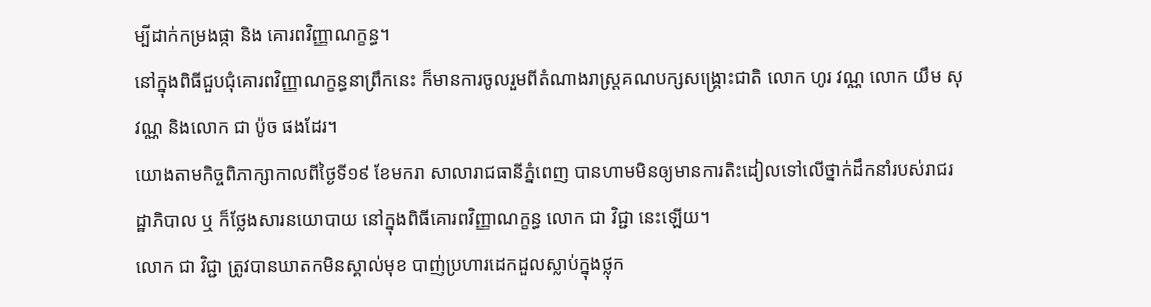ម្បីដាក់កម្រងផ្កា និង គោរពវិញ្ញាណក្ខន្ធ។
នៅក្នុងពិធីជួបជុំគោរពវិញ្ញាណក្ខន្ធនាព្រឹកនេះ ក៏មានការចូលរួមពីតំណាងរាស្រ្តគណបក្សសង្រ្គោះជាតិ លោក ហូរ វណ្ណ លោក យឹម សុវណ្ណ និងលោក ជា ប៉ូច ផងដែរ។
យោងតាមកិច្ចពិភាក្សាកាលពីថ្ងៃទី១៩ ខែមករា សាលារាជធានីភ្នំពេញ បានហាមមិនឲ្យមានការតិះដៀលទៅលើថ្នាក់ដឹកនាំរបស់រាជរដ្ឋាភិបាល ឬ ក៏ថ្លែងសារនយោបាយ នៅក្នុងពិធីគោរពវិញ្ញាណក្ខន្ធ លោក ជា វិជ្ជា នេះឡើយ។
លោក ជា វិជ្ជា ត្រូវបានឃាតកមិនស្គាល់មុខ បាញ់ប្រហារដេកដួលស្លាប់ក្នុងថ្លុក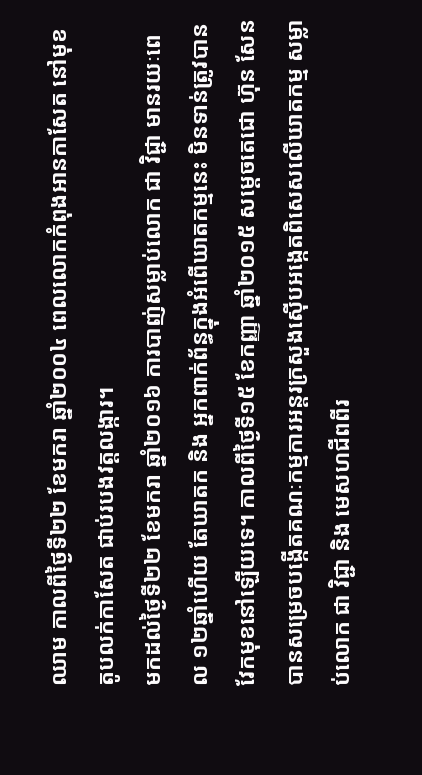ឈាម កាលពីថ្ងៃទី២២ ខែមករា ឆ្នាំ២០០៤ ពេលលោកកំពុងអានកាសែត នៅមុខតូបលក់កាសែត ជាប់របងវត្តលង្ការ។
មកដល់ថ្ងៃទី២២ ខែមករា ឆ្នាំ២០១៦ ការបាញ់សម្លាប់លោក ជា វិជ្ជា មានរយៈពេល ១២ឆ្នាំហើយ តែឃាតក និង អ្នកពាក់ព័ន្ធក្នុងអំពើឃាតកម្មនេះ មិនទាន់ត្រូវបានវែកមុខនៅឡើយទេ។ កាលពីថ្ងៃទី១៥ ខែកញ្ញា ឆ្នាំ២០១៥ សម្តេចតេជោ ហ៊ុន សែន បានសម្រេចបង្កើតគណៈកម្មការអន្តរក្រសួងស៊ើបអង្កេតពិសេសលើឃាតកម្ម សម្លាប់លោក ជា វិជ្ជា និង មេសហជីពពីរ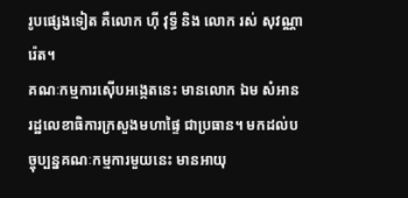រូបផ្សេងទៀត គឺលោក ហ៊ី វុទ្ធី និង លោក រស់ សុវណ្ណារ៉េត។
គណៈកម្មការស៊ើបអង្កេតនេះ មានលោក ឯម សំអាន រដ្ឋលេខាធិការក្រសួងមហាផ្ទៃ ជាប្រធាន។ មកដល់បច្ចុប្បន្នគណៈកម្មការមួយនេះ មានអាយុ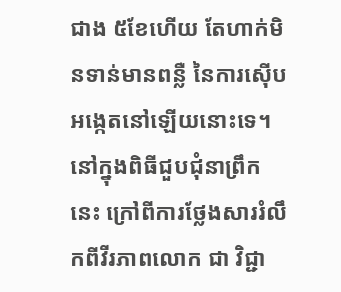ជាង ៥ខែហើយ តែហាក់មិនទាន់មានពន្លឺ នៃការស៊ើបអង្កេតនៅឡើយនោះទេ។
នៅក្នុងពិធីជួបជុំនាព្រឹកនេះ ក្រៅពីការថ្លែងសាររំលឹកពីវីរភាពលោក ជា វិជ្ជា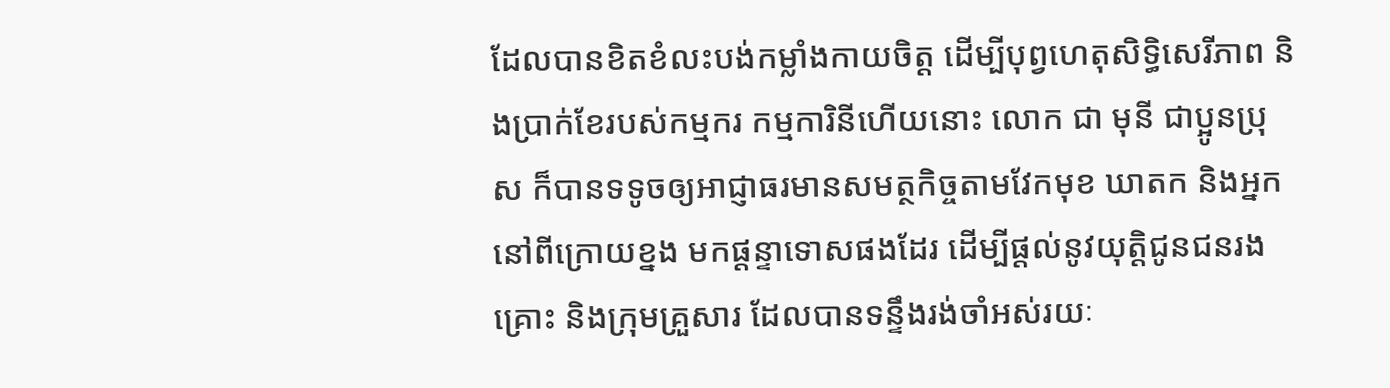ដែលបានខិតខំលះបង់កម្លាំងកាយចិត្ត ដើម្បីបុព្វហេតុសិទ្ធិសេរីភាព និងប្រាក់ខែរបស់កម្មករ កម្មការិនីហើយនោះ លោក ជា មុនី ជាប្អូនប្រុស ក៏បានទទូចឲ្យអាជ្ញាធរមានសមត្ថកិច្ចតាមវែកមុខ ឃាតក និងអ្នកនៅពីក្រោយខ្នង មកផ្តន្ទាទោសផងដែរ ដើម្បីផ្តល់នូវយុត្តិជូនជនរងគ្រោះ និងក្រុមគ្រួសារ ដែលបានទន្ទឹងរង់ចាំអស់រយៈ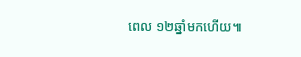ពេល ១២ឆ្នាំមកហើយ៕